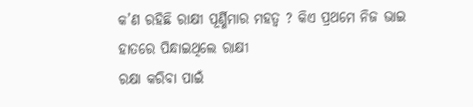କ’ଣ ରହିଛି ରାକ୍ଷୀ ପୂର୍ଣ୍ଣିମାର ମହତ୍ୱ ? କିଏ ପ୍ରଥମେ ନିଜ ଭାଇ ହାତରେ ପିନ୍ଧାଇଥିଲେ ରାକ୍ଷୀ
ରକ୍ଷା କରିବା ପାଇଁ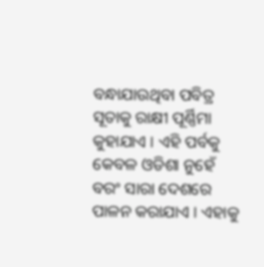ବନ୍ଧାଯାଉଥିବା ପବିତ୍ର ସୂତାକୁ ରାକ୍ଷୀ ପୂର୍ଣ୍ଣିମା କୁହାଯାଏ । ଏହି ପର୍ବକୁ କେବଳ ଓଡିଶା ନୁହେଁ ବରଂ ସାରା ଦେଶରେ ପାଳନ କରାଯାଏ । ଏହାକୁ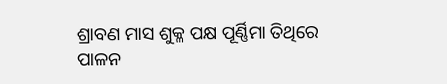ଶ୍ରାବଣ ମାସ ଶୁକ୍ଳ ପକ୍ଷ ପୂର୍ଣ୍ଣିମା ତିଥିରେ ପାଳନ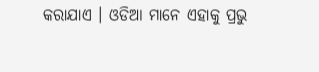କରାଯାଏ । ଓଡିଆ ମାନେ ଏହାକୁ ପ୍ରଭୁ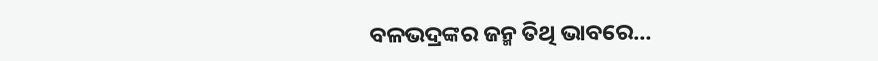ବଳଭଦ୍ରଙ୍କର ଜନ୍ମ ତିଥି ଭାବରେ…